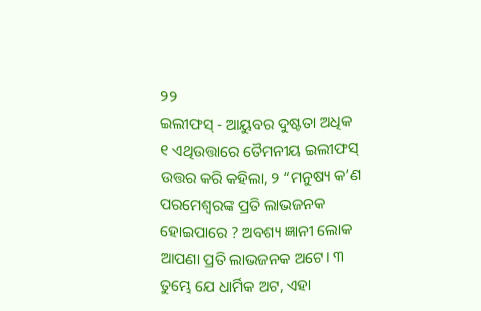୨୨
ଇଲୀଫସ୍ - ଆୟୁବର ଦୁଷ୍ଟତା ଅଧିକ
୧ ଏଥିଉତ୍ତାରେ ତୈମନୀୟ ଇଲୀଫସ୍ ଉତ୍ତର କରି କହିଲା, ୨ “ମନୁଷ୍ୟ କ’ଣ ପରମେଶ୍ୱରଙ୍କ ପ୍ରତି ଲାଭଜନକ ହୋଇପାରେ ? ଅବଶ୍ୟ ଜ୍ଞାନୀ ଲୋକ ଆପଣା ପ୍ରତି ଲାଭଜନକ ଅଟେ। ୩ ତୁମ୍ଭେ ଯେ ଧାର୍ମିକ ଅଟ, ଏହା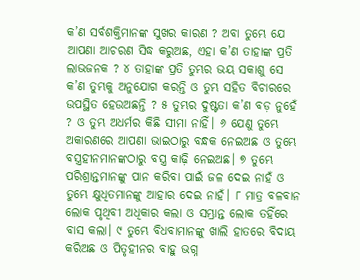କ’ଣ ସର୍ବଶକ୍ତିମାନଙ୍କ ସୁଖର କାରଣ ? ଅବା ତୁମ୍ଭେ ଯେ ଆପଣା ଆଚରଣ ସିଦ୍ଧ କରୁଅଛ, ଏହା କ’ଣ ତାହାଙ୍କ ପ୍ରତି ଲାଭଜନକ ? ୪ ତାହାଙ୍କ ପ୍ରତି ତୁମ୍ଭର ଭୟ ସକାଶୁ ସେ କ’ଣ ତୁମ୍ଭକୁ ଅନୁଯୋଗ କରନ୍ତି ଓ ତୁମ୍ଭ ସହିତ ବିଚାରରେ ଉପସ୍ଥିତ ହେଉଅଛନ୍ତି ? ୫ ତୁମ୍ଭର ଦୁଷ୍ଟତା କ’ଣ ବଡ଼ ନୁହେଁ ? ଓ ତୁମ୍ଭ ଅଧର୍ମର କିଛି ସୀମା ନାହିଁ। ୬ ଯେଣୁ ତୁମ୍ଭେ ଅକାରଣରେ ଆପଣା ଭାଇଠାରୁ ବନ୍ଧକ ନେଇଅଛ ଓ ତୁମ୍ଭେ ବସ୍ତ୍ରହୀନମାନଙ୍କଠାରୁ ବସ୍ତ୍ର କାଢ଼ି ନେଇଅଛ। ୭ ତୁମ୍ଭେ ପରିଶ୍ରାନ୍ତମାନଙ୍କୁ ପାନ କରିବା ପାଇଁ ଜଳ ଦେଇ ନାହଁ ଓ ତୁମ୍ଭେ କ୍ଷୁଧିତମାନଙ୍କୁ ଆହାର ଦେଇ ନାହଁ। ୮ ମାତ୍ର ବଳବାନ ଲୋକ ପୃଥିବୀ ଅଧିକାର କଲା ଓ ସମ୍ଭ୍ରାନ୍ତ ଲୋକ ତହିଁରେ ବାସ କଲା। ୯ ତୁମ୍ଭେ ବିଧବାମାନଙ୍କୁ ଖାଲି ହାତରେ ବିଦାୟ କରିଅଛ ଓ ପିତୃହୀନର ବାହୁ ଭଗ୍ନ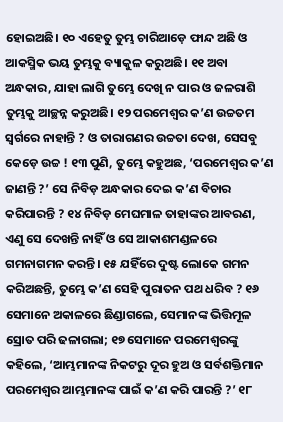ହୋଇଅଛି। ୧୦ ଏହେତୁ ତୁମ୍ଭ ଚାରିଆଡ଼େ ଫାନ୍ଦ ଅଛି ଓ ଆକସ୍ମିକ ଭୟ ତୁମ୍ଭକୁ ବ୍ୟାକୁଳ କରୁଅଛି। ୧୧ ଅବା ଅନ୍ଧକାର, ଯାହା ଲାଗି ତୁମ୍ଭେ ଦେଖି ନ ପାର ଓ ଜଳରାଶି ତୁମ୍ଭକୁ ଆଚ୍ଛନ୍ନ କରୁଅଛି। ୧୨ ପରମେଶ୍ୱର କ’ଣ ଉଚ୍ଚତମ ସ୍ୱର୍ଗରେ ନାହାନ୍ତି ? ଓ ତାରାଗଣର ଉଚ୍ଚତା ଦେଖ, ସେସବୁ କେଡ଼େ ଉଚ୍ଚ ! ୧୩ ପୁଣି, ତୁମ୍ଭେ କହୁଅଛ, ‘ପରମେଶ୍ୱର କ’ଣ ଜାଣନ୍ତି ?’ ସେ ନିବିଡ଼ ଅନ୍ଧକାର ଦେଇ କ’ଣ ବିଚାର କରିପାରନ୍ତି ? ୧୪ ନିବିଡ଼ ମେଘମାଳ ତାହାଙ୍କର ଆବରଣ, ଏଣୁ ସେ ଦେଖନ୍ତି ନାହିଁ ଓ ସେ ଆକାଶମଣ୍ଡଳରେ ଗମନାଗମନ କରନ୍ତି। ୧୫ ଯହିଁରେ ଦୁଷ୍ଟ ଲୋକେ ଗମନ କରିଅଛନ୍ତି, ତୁମ୍ଭେ କ’ଣ ସେହି ପୁରାତନ ପଥ ଧରିବ ? ୧୬ ସେମାନେ ଅକାଳରେ ଛିଣ୍ଡାଗଲେ, ସେମାନଙ୍କ ଭିତ୍ତିମୂଳ ସ୍ରୋତ ପରି ଢଳାଗଲା; ୧୭ ସେମାନେ ପରମେଶ୍ୱରଙ୍କୁ କହିଲେ, ‘ଆମ୍ଭମାନଙ୍କ ନିକଟରୁ ଦୂର ହୁଅ ଓ ସର୍ବଶକ୍ତିମାନ ପରମେଶ୍ଵର ଆମ୍ଭମାନଙ୍କ ପାଇଁ କ’ଣ କରି ପାରନ୍ତି ?’ ୧୮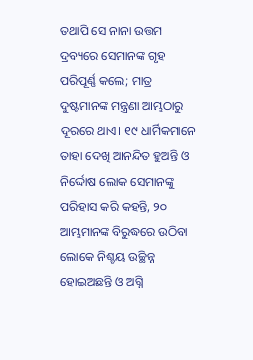ତଥାପି ସେ ନାନା ଉତ୍ତମ ଦ୍ରବ୍ୟରେ ସେମାନଙ୍କ ଗୃହ ପରିପୂର୍ଣ୍ଣ କଲେ; ମାତ୍ର ଦୁଷ୍ଟମାନଙ୍କ ମନ୍ତ୍ରଣା ଆମ୍ଭଠାରୁ ଦୂରରେ ଥାଏ। ୧୯ ଧାର୍ମିକମାନେ ତାହା ଦେଖି ଆନନ୍ଦିତ ହୁଅନ୍ତି ଓ ନିର୍ଦ୍ଦୋଷ ଲୋକ ସେମାନଙ୍କୁ ପରିହାସ କରି କହନ୍ତି, ୨୦ ଆମ୍ଭମାନଙ୍କ ବିରୁଦ୍ଧରେ ଉଠିବା ଲୋକେ ନିଶ୍ଚୟ ଉଚ୍ଛିନ୍ନ ହୋଇଅଛନ୍ତି ଓ ଅଗ୍ନି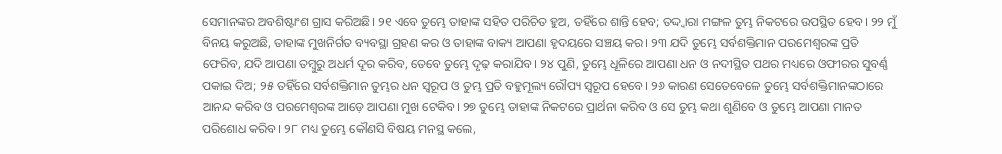ସେମାନଙ୍କର ଅବଶିଷ୍ଟାଂଶ ଗ୍ରାସ କରିଅଛି। ୨୧ ଏବେ ତୁମ୍ଭେ ତାହାଙ୍କ ସହିତ ପରିଚିତ ହୁଅ, ତହିଁରେ ଶାନ୍ତି ହେବ; ତଦ୍ଦ୍ୱାରା ମଙ୍ଗଳ ତୁମ୍ଭ ନିକଟରେ ଉପସ୍ଥିତ ହେବ। ୨୨ ମୁଁ ବିନୟ କରୁଅଛି, ତାହାଙ୍କ ମୁଖନିର୍ଗତ ବ୍ୟବସ୍ଥା ଗ୍ରହଣ କର ଓ ତାହାଙ୍କ ବାକ୍ୟ ଆପଣା ହୃଦୟରେ ସଞ୍ଚୟ କର। ୨୩ ଯଦି ତୁମ୍ଭେ ସର୍ବଶକ୍ତିମାନ ପରମେଶ୍ଵରଙ୍କ ପ୍ରତି ଫେରିବ, ଯଦି ଆପଣା ତମ୍ବୁରୁ ଅଧର୍ମ ଦୂର କରିବ, ତେବେ ତୁମ୍ଭେ ଦୃଢ଼ କରାଯିବ। ୨୪ ପୁଣି, ତୁମ୍ଭେ ଧୂଳିରେ ଆପଣା ଧନ ଓ ନଦୀସ୍ଥିତ ପଥର ମଧ୍ୟରେ ଓଫୀରର ସୁବର୍ଣ୍ଣ ପକାଇ ଦିଅ; ୨୫ ତହିଁରେ ସର୍ବଶକ୍ତିମାନ ତୁମ୍ଭର ଧନ ସ୍ୱରୂପ ଓ ତୁମ୍ଭ ପ୍ରତି ବହୁମୂଲ୍ୟ ରୌପ୍ୟ ସ୍ୱରୂପ ହେବେ। ୨୬ କାରଣ ସେତେବେଳେ ତୁମ୍ଭେ ସର୍ବଶକ୍ତିମାନଙ୍କଠାରେ ଆନନ୍ଦ କରିବ ଓ ପରମେଶ୍ୱରଙ୍କ ଆଡ଼େ ଆପଣା ମୁଖ ଟେକିବ। ୨୭ ତୁମ୍ଭେ ତାହାଙ୍କ ନିକଟରେ ପ୍ରାର୍ଥନା କରିବ ଓ ସେ ତୁମ୍ଭ କଥା ଶୁଣିବେ ଓ ତୁମ୍ଭେ ଆପଣା ମାନତ ପରିଶୋଧ କରିବ। ୨୮ ମଧ୍ୟ ତୁମ୍ଭେ କୌଣସି ବିଷୟ ମନସ୍ଥ କଲେ,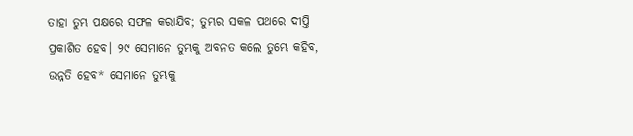ତାହା ତୁମ୍ଭ ପକ୍ଷରେ ସଫଳ କରାଯିବ; ତୁମ୍ଭର ସକଳ ପଥରେ ଦୀପ୍ତି ପ୍ରକାଶିତ ହେବ। ୨୯ ସେମାନେ ତୁମ୍ଭକୁ ଅବନତ କଲେ ତୁମ୍ଭେ କହିବ, ଉନ୍ନତି ହେବ* ସେମାନେ ତୁମ୍ଭକୁ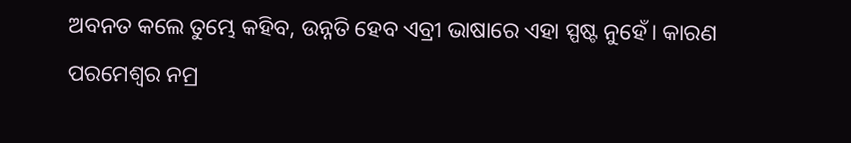ଅବନତ କଲେ ତୁମ୍ଭେ କହିବ, ଉନ୍ନତି ହେବ ଏବ୍ରୀ ଭାଷାରେ ଏହା ସ୍ପଷ୍ଟ ନୁହେଁ। କାରଣ ପରମେଶ୍ଵର ନମ୍ର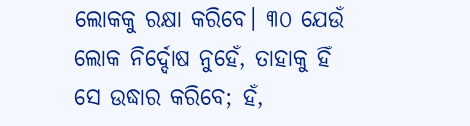ଲୋକକୁ ରକ୍ଷା କରିବେ। ୩୦ ଯେଉଁ ଲୋକ ନିର୍ଦ୍ଦୋଷ ନୁହେଁ, ତାହାକୁ ହିଁ ସେ ଉଦ୍ଧାର କରିବେ; ହଁ,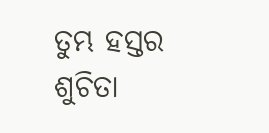ତୁମ୍ଭ ହସ୍ତର ଶୁଚିତା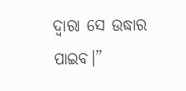ଦ୍ୱାରା ସେ ଉଦ୍ଧାର ପାଇବ।”